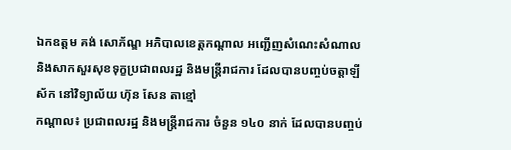ឯកឧត្តម គង់ សោភ័ណ្ឌ អភិបាលខេត្តកណ្ដាល អញ្ជើញសំណេះសំណាល និងសាកសួរសុខទុក្ខប្រជាពលរដ្ឋ និងមន្ត្រីរាជការ ដែលបានបញ្ចប់ចត្តាឡីស័ក នៅវិទ្យាល័យ ហ៊ុន សែន តាខ្មៅ
កណ្ដាល៖ ប្រជាពលរដ្ឋ និងមន្ត្រីរាជការ ចំនួន ១៤០ នាក់ ដែលបានបញ្ចប់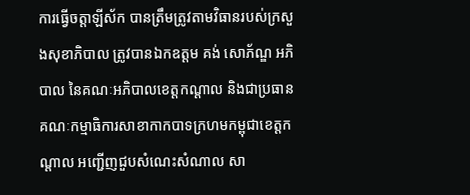ការធ្វើចត្តាឡីស័ក បានត្រឹមត្រូវតាមវិធានរបស់ក្រសួងសុខាភិបាល ត្រូវបានឯកឧត្តម គង់ សោភ័ណ្ឌ អភិបាល នៃគណៈអភិបាលខេត្តកណ្ដាល និងជាប្រធានគណៈកម្មាធិការសាខាកាកបាទក្រហមកម្ពុជាខេត្តកណ្ដាល អញ្ជើញជួបសំណេះសំណាល សា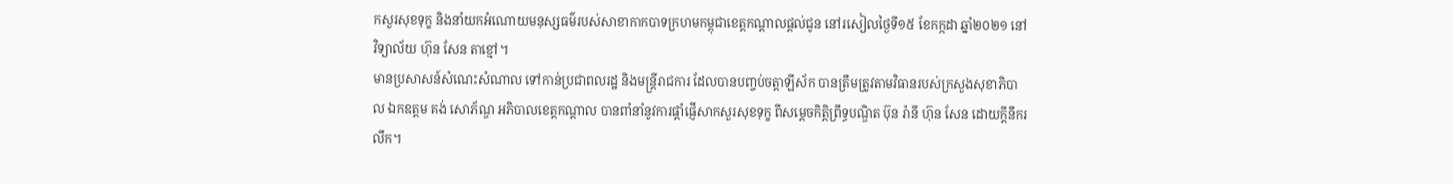កសួរសុខទុក្ខ និងនាំយកអំណោយមនុស្សធម៌របស់សាខាកាកបាទក្រហមកម្ពុជាខេត្តកណ្ដាលផ្ដល់ជូន នៅរសៀលថ្ងៃទី១៥ ខែកក្កដា ឆ្នាំ២០២១ នៅវិទ្យាល័យ ហ៊ុន សែន តាខ្មៅ។
មានប្រសាសន៍សំណេះសំណាល ទៅកាន់ប្រជាពលរដ្ឋ និងមន្ត្រីរាជការ ដែលបានបញ្ចប់ចត្តាឡីស័ក បានត្រឹមត្រូវតាមវិធានរបស់ក្រសួងសុខាភិបាល ឯកឧត្តម គង់ សោភ័ណ្ឌ អភិបាលខេត្តកណ្ដាល បានពាំនាំនូវការផ្តាំផ្ញើសាកសួរសុខទុក្ខ ពីសម្ដេចកិត្តិព្រឹទ្ធបណ្ឌិត ប៊ុន រ៉ានី ហ៊ុន សែន ដោយក្ដីនឹករលឹក។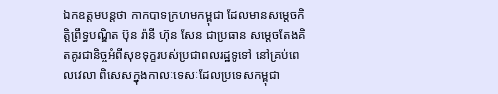ឯកឧត្តមបន្តថា កាកបាទក្រហមកម្ពុជា ដែលមានសម្តេចកិត្តិព្រឹទ្ធបណ្ឌិត ប៊ុន រ៉ានី ហ៊ុន សែន ជាប្រធាន សម្ដេចតែងគិតគូរជានិច្ចអំពីសុខទុក្ខរបស់ប្រជាពលរដ្ឋទូទៅ នៅគ្រប់ពេលវេលា ពិសេសក្នុងកាលៈទេសៈដែលប្រទេសកម្ពុជា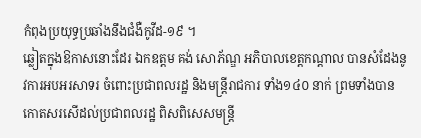កំពុងប្រយុទ្ធប្រឆាំងនឹងជំងឺកូវីដ-១៩ ។
ឆ្លៀតក្នុងឱកាសនោះដែរ ឯកឧត្តម គង់ សោភ័ណ្ឌ អភិបាលខេត្តកណ្ដាល បានសំដែងនូវការអបអរសាទរ ចំពោះប្រជាពលរដ្ឋ និងមន្ត្រីរាជការ ទាំង១៤០ នាក់ ព្រមទាំងបានកោតសរសើដល់ប្រជាពលរដ្ឋ ពិសពិសេសមន្ត្រី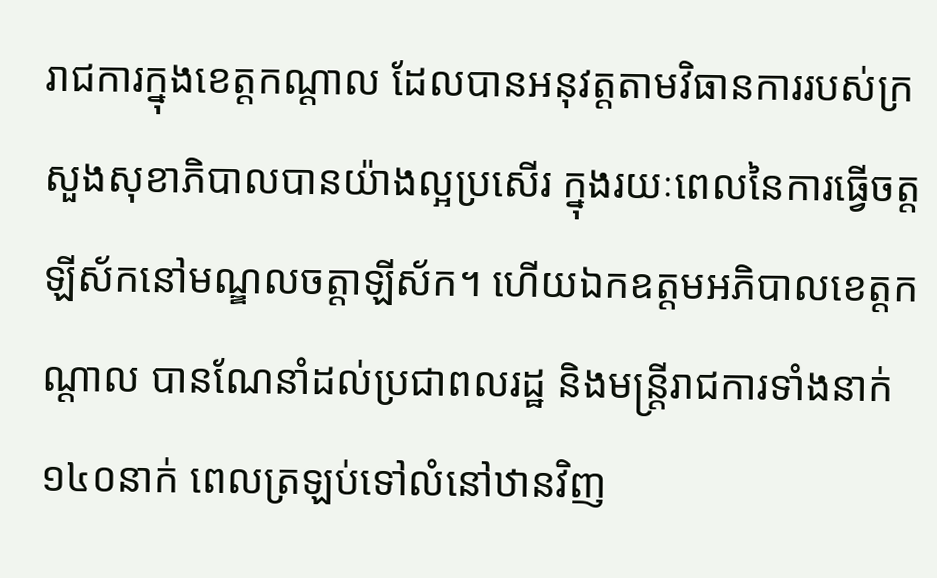រាជការក្នុងខេត្តកណ្ដាល ដែលបានអនុវត្តតាមវិធានការរបស់ក្រសួងសុខាភិបាលបានយ៉ាងល្អប្រសើរ ក្នុងរយៈពេលនៃការធ្វើចត្តឡីស័កនៅមណ្ឌលចត្តាឡីស័ក។ ហើយឯកឧត្តមអភិបាលខេត្តកណ្ដាល បានណែនាំដល់ប្រជាពលរដ្ឋ និងមន្ត្រីរាជការទាំងនាក់១៤០នាក់ ពេលត្រឡប់ទៅលំនៅឋានវិញ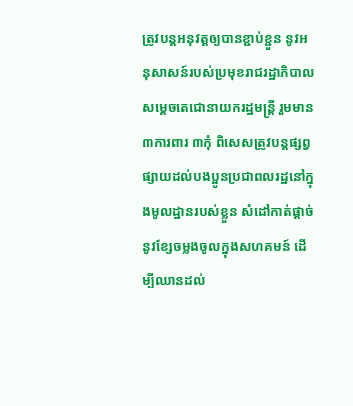ត្រូវបន្តអនុវត្តឲ្យបានខ្ជាប់ខ្ជួន នូវអនុសាសន៍របស់ប្រមុខរាជរដ្ឋាភិបាល សម្តេចតេជោនាយករដ្ឋមន្ត្រី រួមមាន ៣ការពារ ៣កុំ ពិសេសត្រូវបន្តផ្សព្វផ្សាយដល់បងប្អូនប្រជាពលរដ្ឋនៅក្នុងមូលដ្ឋានរបស់ខ្លួន សំដៅកាត់ផ្ដាច់នូវខ្សែចម្លងចូលក្នុងសហគមន៍ ដើម្បីឈានដល់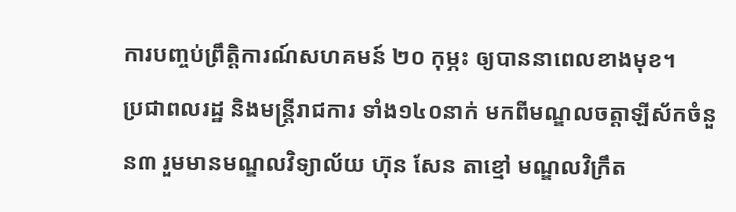ការបញ្ចប់ព្រឹត្តិការណ៍សហគមន៍ ២០ កុម្ភះ ឲ្យបាននាពេលខាងមុខ។
ប្រជាពលរដ្ឋ និងមន្រ្តីរាជការ ទាំង១៤០នាក់ មកពីមណ្ឌលចត្តាឡីស័កចំនួន៣ រួមមានមណ្ឌលវិទ្យាល័យ ហ៊ុន សែន តាខ្មៅ មណ្ឌលវិក្រឹត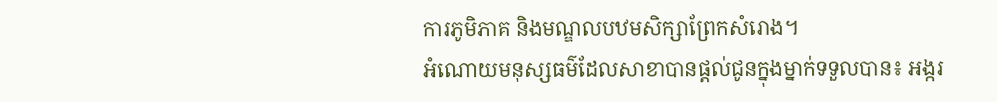ការភូមិភាគ និងមណ្ឌលបឋមសិក្សាព្រែកសំរោង។
អំណោយមនុស្សធម៌ដែលសាខាបានផ្ដល់ជូនក្នុងម្នាក់ទទួលបាន៖ អង្ករ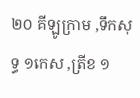២០ គីឡូក្រាម ,ទឹកសុទ្ធ ១កេស ,ត្រីខ ១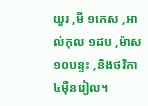យួរ ,មី ១កេស ,អាល់កុល ១ដប ,ម៉ាស ១០បន្ទះ ,និងថវិកា ៤ម៉ឺនរៀល។